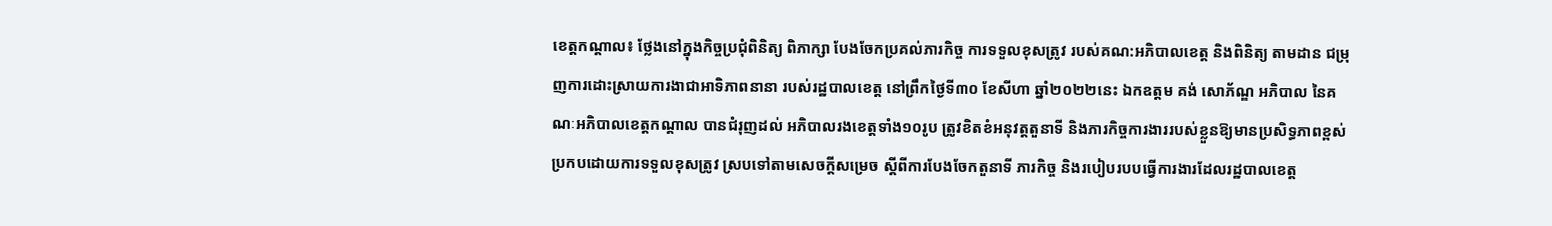ខេត្តកណ្តាល៖ ថ្លែងនៅក្នុងកិច្ចប្រជុំពិនិត្យ ពិភាក្សា បែងចែកប្រគល់ភារកិច្ច ការទទួលខុសត្រូវ របស់គណ:អភិបាលខេត្ត និងពិនិត្យ តាមដាន ជម្រុញការដោះស្រាយការងាជាអាទិភាពនានា របស់រដ្ឋបាលខេត្ត នៅព្រឹកថ្ងៃទី៣០ ខែសីហា ឆ្នាំ២០២២នេះ ឯកឧត្តម គង់ សោភ័ណ្ឌ អភិបាល នៃគណៈអភិបាលខេត្តកណ្តាល បានជំរុញដល់ អភិបាលរងខេត្តទាំង១០រូប ត្រូវខិតខំអនុវត្តតួនាទី និងភារកិច្ចការងាររបស់ខ្លួនឱ្យមានប្រសិទ្ធភាពខ្ពស់ ប្រកបដោយការទទួលខុសត្រូវ ស្របទៅតាមសេចក្តីសម្រេច ស្តីពីការបែងចែកតួនាទី ភារកិច្ច និងរបៀបរបបធ្វើការងារដែលរដ្ឋបាលខេត្ត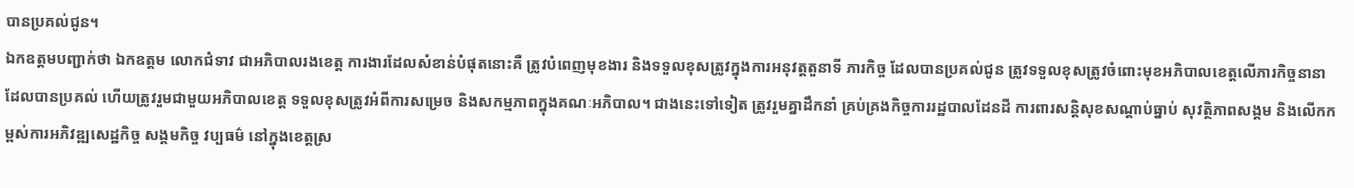បានប្រគល់ជូន។
ឯកឧត្តមបញ្ជាក់ថា ឯកឧត្តម លោកជំទាវ ជាអភិបាលរងខេត្ត ការងារដែលសំខាន់បំផុតនោះគឺ ត្រូវបំពេញមុខងារ និងទទួលខុសត្រូវក្នុងការអនុវត្តតួនាទី ភារកិច្ច ដែលបានប្រគល់ជូន ត្រូវទទួលខុសត្រូវចំពោះមុខអភិបាលខេត្តលើភារកិច្ចនានាដែលបានប្រគល់ ហើយត្រូវរួមជាមួយអភិបាលខេត្ត ទទួលខុសត្រូវអំពីការសម្រេច និងសកម្មភាពក្នុងគណៈអភិបាល។ ជាងនេះទៅទៀត ត្រូវរួមគ្នាដឹកនាំ គ្រប់គ្រងកិច្ចការរដ្ឋបាលដែនដី ការពារសន្តិសុខសណ្ដាប់ធ្នាប់ សុវត្ថិភាពសង្គម និងលើកកម្ពស់ការអភិវឌ្ឍសេដ្ឋកិច្ច សង្គមកិច្ច វប្បធម៌ នៅក្នុងខេត្តស្រ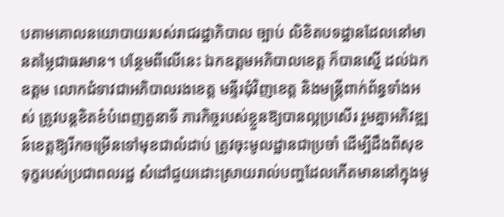បតាមគោលនយោបាយរបស់រាជរដ្ឋាភិបាល ច្បាប់ លិខិតបទដ្ឋានដែលនៅមានតម្លៃជាធរមាន។ បន្ថែមពីលើនេះ ឯកឧត្តមអភិបាលខេត្ត ក៏បានស្នើ ដល់ឯកឧត្តម លោកជំទាវជាអភិបាលរងខេត្ត មន្ទីរជុំវិញខេត្ត និងមន្ត្រីពាក់ព័ន្ធទាំងអស់ ត្រូវបន្តខិតខំបំពេញតួនាទី ភារកិច្ចរបស់ខ្លួនឱ្យបានល្អប្រសើរ រួមគ្នាអភិវឌ្ឍន៍ខេត្តឱ្យរីកចម្រើនទៅមុខជាលំដាប់ ត្រូវចុះមូលដ្ឋានជាប្រចាំ ដើម្បីដឹងពីសុខ ទុក្ខរបស់ប្រជាពលរដ្ឋ សំដៅជួយដោះស្រាយរាល់បញ្ហដែលកើតមាននៅក្នុងមូ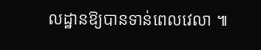លដ្ឋានឱ្យបានទាន់ពេលវេលា ៕